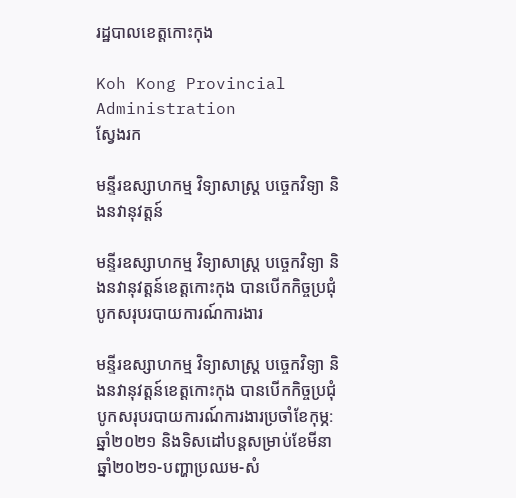រដ្ឋបាលខេត្តកោះកុង

Koh Kong Provincial Administration
ស្វែងរក

មន្ទីរឧស្សាហកម្ម វិទ្យាសាស្ត្រ បច្ចេកវិទ្យា និងនវានុវត្តន៍

មន្ទីរឧស្សាហកម្ម វិទ្យាសាស្ត្រ បច្ចេកវិទ្យា និងនវានុវត្តន៍ខេត្តកោះកុង បានបើកកិច្ចប្រជុំបូកសរុបរបាយការណ៍ការងារ

មន្ទីរឧស្សាហកម្ម វិទ្យាសាស្ត្រ បច្ចេកវិទ្យា និងនវានុវត្តន៍ខេត្តកោះកុង បានបើកកិច្ចប្រជុំបូកសរុបរបាយការណ៍ការងារប្រចាំខែកុម្ភ: ឆ្នាំ២០២១ និងទិសដៅបន្តសម្រាប់ខែមីនា ឆ្នាំ២០២១-បញ្ហាប្រឈម-សំ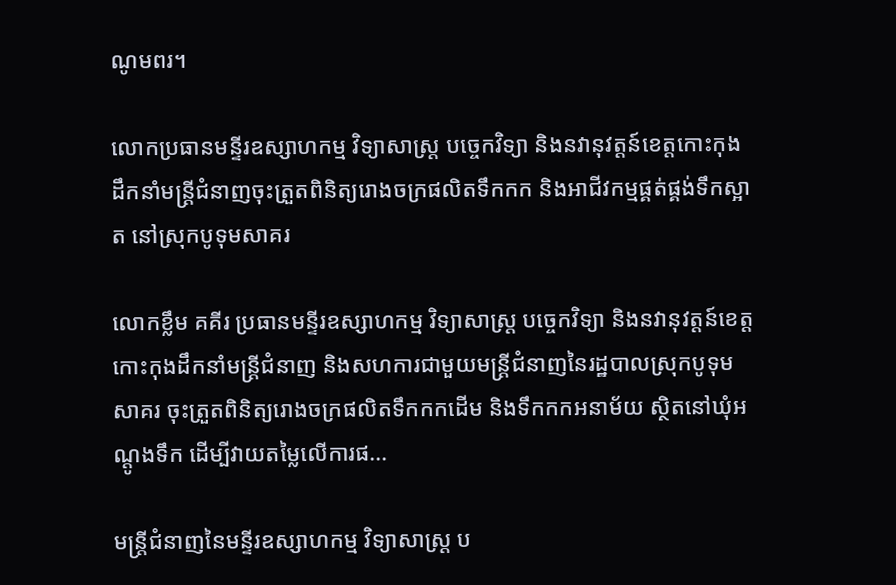ណូមពរ។

លោកប្រធានមន្ទីរឧស្សាហកម្ម វិទ្យាសាស្ត្រ បច្ចេកវិទ្យា និងនវានុវត្តន៍ខេត្តកោះកុងដឹកនាំមន្ត្រីជំនាញចុះត្រួតពិនិត្យរោងចក្រផលិតទឹកកក និងអាជីវកម្មផ្គត់ផ្គង់ទឹកស្អាត នៅស្រុកបូទុមសាគរ

លោកខ្លឹម គគីរ ប្រធានមន្ទីរឧស្សាហកម្ម វិទ្យាសាស្ត្រ បច្ចេកវិទ្យា និងនវានុវត្តន៍ខេត្តកោះកុងដឹកនាំមន្ត្រីជំនាញ និងសហការជាមួយមន្ត្រីជំនាញនៃរដ្ឋបាលស្រុកបូទុមសាគរ ចុះត្រួតពិនិត្យរោងចក្រផលិតទឹកកកដើម និងទឹកកកអនាម័យ ស្ថិតនៅឃុំអណ្តូងទឹក ដើម្បីវាយតម្លៃលើការផ...

មន្រ្តីជំនាញនៃមន្ទីរឧស្សាហកម្ម វិទ្យាសាស្ត្រ ប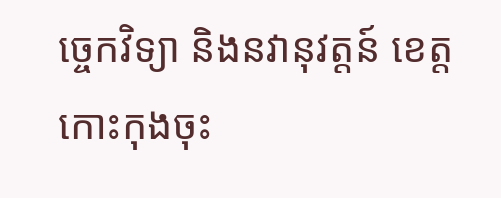ច្ចេកវិទ្យា និងនវានុវត្តន៍ ខេត្តកោះកុងចុះ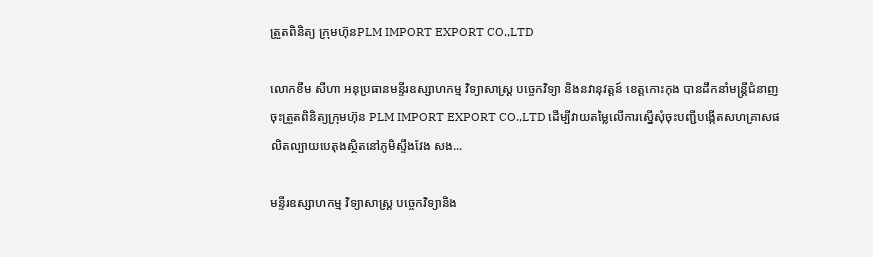ត្រួតពិនិត្យ ក្រុមហ៊ុនPLM IMPORT EXPORT CO.,LTD

លោកខឹម សីហា អនុប្រធានមន្ទីរឧស្សាហកម្ម វិទ្យាសាស្ត្រ បច្ចេកវិទ្យា និងនវានុវត្តន៍ ខេត្តកោះកុង បានដឹកនាំមន្ត្រីជំនាញចុះត្រួតពិនិត្យក្រុមហ៊ុន PLM IMPORT EXPORT CO.,LTD ដើម្បីវាយតម្លៃលើការស្នើសុំចុះបញ្ជីបង្កើតសហគ្រាសផលិតល្បាយបេតុងស្ថិតនៅភូមិស្ទឹងវែង សង...

មន្ទីរឧស្សាហកម្ម វិទ្យាសាស្រ្ត បច្ចេកវិទ្យានិង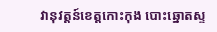វានុវត្តន៍ខេត្តកោះកុង បោះឆ្នោតស្ទ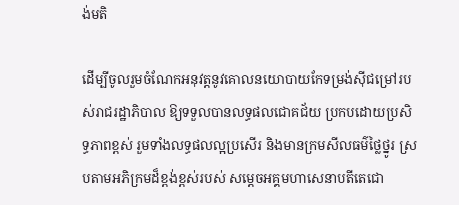ង់មតិ

ដើម្បីចូលរួមចំណែកអនុវត្តនូវគោលនយោបាយកែទម្រង់ស៊ីជម្រៅរបស់រាជរដ្ឋាភិបាល ឱ្យទទួលបានលទ្ធផលជោគជ័យ ប្រកបដោយប្រសិទ្ធភាពខ្ពស់ រួមទាំងលទ្ធផលល្អប្រសើរ និងមានក្រមសីលធម៌ថ្លៃថ្នូរ ស្របតាមអភិក្រមដ៏ខ្ពង់ខ្ពស់របស់ សម្ដេចអគ្គមហាសេនាបតីតេជោ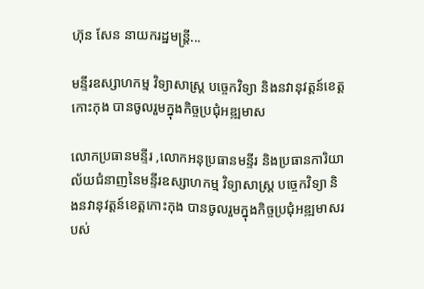ហ៊ុន សែន នាយករដ្ឋមន្រ្ដី...

មន្ទីរឧស្សាហកម្ម វិទ្យាសាស្ត្រ បច្ចេកវិទ្យា និងនវានុវត្តន៍ខេត្តកោះកុង បានចូលរួមក្នុងកិច្ចប្រជុំអឌ្ឍមាស

លោកប្រធានមន្ទីរ ,លោកអនុប្រធានមន្ទីរ និងប្រធានការិយាល័យជំនាញនៃមន្ទីរឧស្សាហកម្ម វិទ្យាសាស្ត្រ បច្ចេកវិទ្យា និងនវានុវត្តន៍ខេត្តកោះកុង បានចូលរួមក្នុងកិច្ចប្រជុំអឌ្ឍមាសរបស់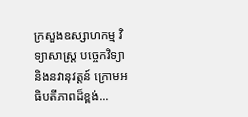ក្រសួងឧស្សាហកម្ម វិទ្យាសាស្ត្រ បច្ចេកវិទ្យា និងនវានុវត្តន៍ ក្រោមអធិបតីភាពដ៏ខ្ពង់...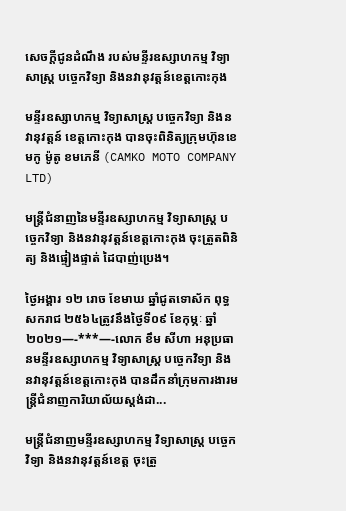សេចក្តីជូនដំណឹង របស់មន្ទីរឧស្សាហកម្ម វិទ្យាសាស្រ្ត បច្ចេកវិទ្យា និងនវានុវត្តន៍ខេត្តកោះកុង

មន្ទីរឧស្សាហកម្ម វិទ្យាសាស្រ្ត បច្ចេកវិទ្យា និងនវានុវត្តន៍ ខេត្តកោះកុង បានចុះពិនិត្យក្រុមហ៊ុនខេមកូ ម៉ូតូ ខមភេនី (CAMKO MOTO COMPANY LTD)

មន្ត្រីជំនាញនៃមន្ទីរឧស្សាហកម្ម វិទ្យាសាស្ត្រ បច្ចេកវិទ្យា និងនវានុវត្តន៍ខេត្តកោះកុង ចុះត្រួតពិនិត្យ និងផ្ទៀងផ្ទាត់ ដៃបាញ់ប្រេង។

ថ្ងៃអង្គារ ១២ រោច ខែមាឃ ឆ្នាំជូតទោស័ក ពុទ្ធសករាជ ២៥៦៤ត្រូវនឹងថ្ងៃទី០៩ ខែកុម្ភៈ ឆ្នាំ២០២១—-***—-លោក ខឹម សីហា អនុប្រធានមន្ទីរឧស្សាហកម្ម វិទ្យាសាស្ត្រ បច្ចេកវិទ្យា និងនវានុវត្តន៍ខេត្តកោះកុង បានដឹកនាំក្រុមការងារមន្ត្រីជំនាញការិយាល័យស្តង់ដា...

មន្ត្រីជំនាញមន្ទីរឧស្សាហកម្ម វិទ្យាសាស្ត្រ បច្ចេកវិទ្យា និងនវានុវត្តន៍ខេត្ត ចុះត្រួ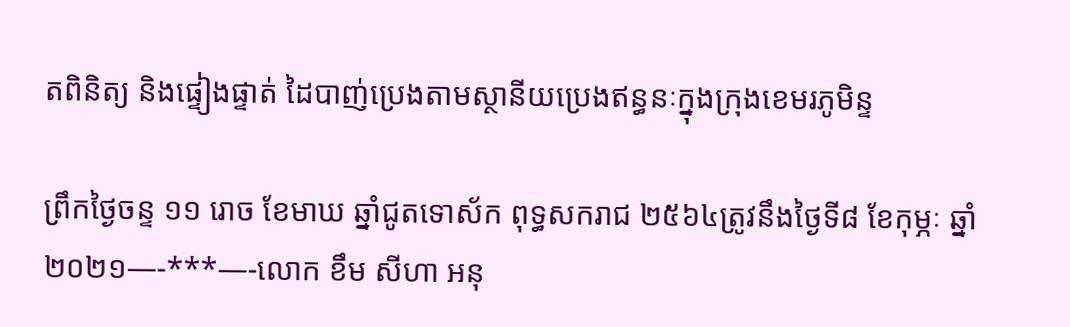តពិនិត្យ និងផ្ទៀងផ្ទាត់ ដៃបាញ់ប្រេងតាមស្ថានីយប្រេងឥន្ធនៈក្នុងក្រុងខេមរភូមិន្ទ

ព្រឹកថ្ងៃចន្ទ ១១ រោច ខែមាឃ ឆ្នាំជូតទោស័ក ពុទ្ធសករាជ ២៥៦៤ត្រូវនឹងថ្ងៃទី៨ ខែកុម្ភៈ ឆ្នាំ២០២១—-***—-លោក ខឹម សីហា អនុ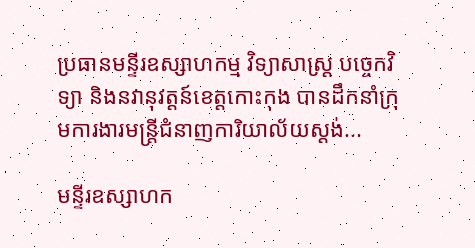ប្រធានមន្ទីរឧស្សាហកម្ម វិទ្យាសាស្ត្រ បច្ចេកវិទ្យា និងនវានុវត្តន៍ខេត្តកោះកុង បានដឹកនាំក្រុមការងារមន្ត្រីជំនាញការិយាល័យស្តង់...

មន្ទីរឧស្សាហក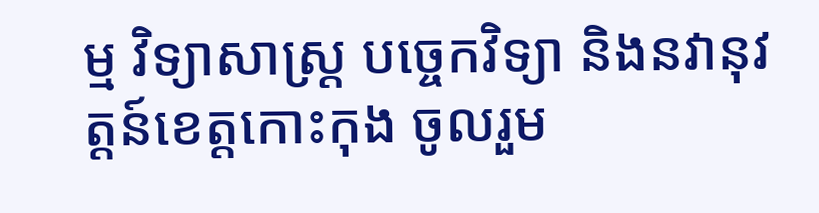ម្ម វិទ្យាសាស្រ្ត បច្ចេកវិទ្យា និងនវានុវត្តន៍ខេត្តកោះកុង ចូលរួម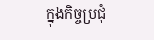ក្នុងកិច្ចប្រជុំ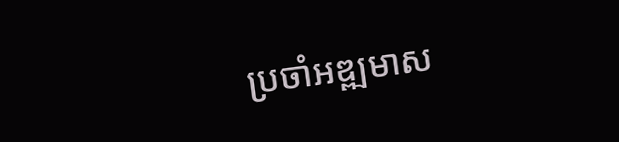ប្រចាំអឌ្ឍមាស